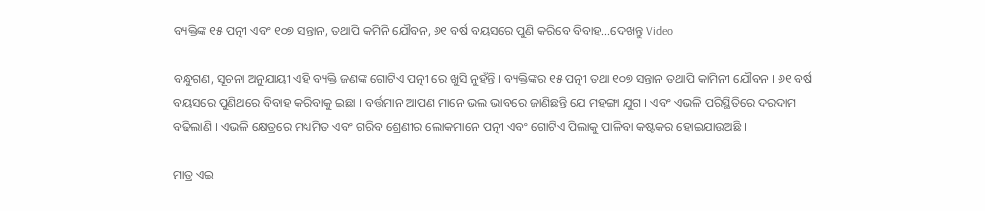ବ୍ୟକ୍ତିଙ୍କ ୧୫ ପତ୍ନୀ ଏବଂ ୧୦୭ ସନ୍ତାନ, ତଥାପି କମିନି ଯୌବନ, ୬୧ ବର୍ଷ ବୟସରେ ପୁଣି କରିବେ ବିବାହ…ଦେଖନ୍ତୁ Video

ବନ୍ଧୁଗଣ, ସୂଚନା ଅନୁଯାୟୀ ଏହି ବ୍ୟକ୍ତି ଜଣଙ୍କ ଗୋଟିଏ ପତ୍ନୀ ରେ ଖୁସି ନୁହଁନ୍ତି । ବ୍ୟକ୍ତିଙ୍କର ୧୫ ପତ୍ନୀ ତଥା ୧୦୭ ସନ୍ତାନ ତଥାପି କାମିନୀ ଯୌବନ । ୬୧ ବର୍ଷ ବୟସରେ ପୁଣିଥରେ ବିବାହ କରିବାକୁ ଇଛା । ବର୍ତ୍ତମାନ ଆପଣ ମାନେ ଭଲ ଭାବରେ ଜାଣିଛନ୍ତି ଯେ ମହଙ୍ଗା ଯୁଗ । ଏବଂ ଏଭଳି ପରିସ୍ଥିତିରେ ଦରଦାମ ବଢିଲାଣି । ଏଭଳି କ୍ଷେତ୍ରରେ ମଧ୍ୟମିତ ଏବଂ ଗରିବ ଶ୍ରେଣୀର ଲୋକମାନେ ପତ୍ନୀ ଏବଂ ଗୋଟିଏ ପିଲାକୁ ପାଳିବା କଷ୍ଟକର ହୋଇଯାଉଅଛି ।

ମାତ୍ର ଏଇ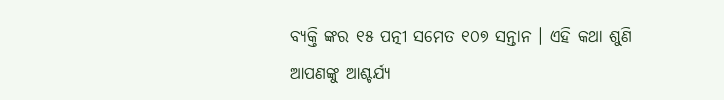ବ୍ୟକ୍ତି ଙ୍କର ୧୫ ପତ୍ନୀ ସମେତ ୧୦୭ ସନ୍ତାନ । ଏହି କଥା ଶୁଣି ଆପଣଙ୍କୁ ଆଶ୍ଚର୍ଯ୍ୟ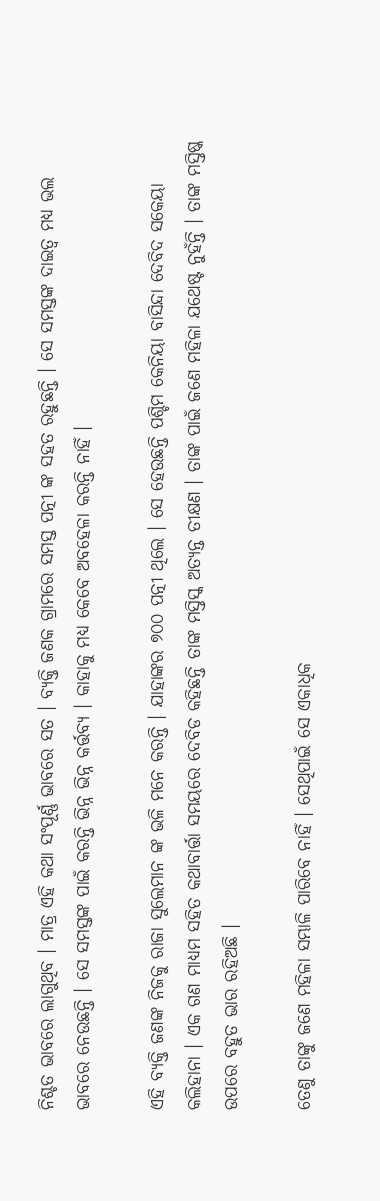ନିଶ୍ଚତ ଭାବରେ ଲାଗୁଥିବ । ମାତ୍ର ଏହି କଥା ସଂପୂର୍ଣ୍ଣ ଭାବରେ ସତ । ବ୍ୟକ୍ତି ଜଣକ ଗ୍ରାମରେ ସମସ୍ତ ପତ୍ନୀ ଙ୍କ ସହତ ରହୁଛନ୍ତି । ସେ ସମସ୍ତଙ୍କ ଦାଇତ୍ଵ ମଧ୍ୟ ଭଲ ଭାବରେ ନେଉଛନ୍ତି । ସେ ସମସ୍ତଙ୍କ ପାଇଁ କରନ୍ତି ଭିନ୍ନ ଭିନ୍ନ କର୍ତ୍ତବ୍ୟ । କାହାକୁ ମଧ୍ୟ କେବେ ଅବହେଳା କରନ୍ତି ନାହିଁ ।

ଏହି ବ୍ୟକ୍ତି ଜଣଙ୍କ ନିଜକୁ ରାଜା ସୁଲେମାନ ଙ୍କ ଭଳି ମନେ କରନ୍ତି । ଯାହାଙ୍କର ୭୦୦ ପତ୍ନୀ ଥିଲେ । ସେ ହେଉଛନ୍ତି ପଶ୍ଚିମ କେନିୟା ବାସିନ୍ଦା ଦେବିଦ ସକେୟା କଲିହାନା । ଏକ ଗଣ ମାଧ୍ୟମ ସହିତ କଥାବାର୍ତ୍ତା ସମୟରେ ଦେବିଡ କହିଛନ୍ତି ତାଙ୍କ ମସ୍ତିସ୍କ ଅତ୍ୟନ୍ତ ତୀକ୍ଷଣ । ତାଙ୍କ ପାଇଁ ଜଣେ ମହିଳା ଯଥେଷ୍ଟ ନୁହଁନ୍ତି । ତାଙ୍କ ମସ୍ତିଷ୍କ ଉପରେ ବହୁତ ଭାର ରହିଅଛି ।

ତେଣୁ ତାଙ୍କୁ ଜଣେ ମହିଳା ସମ୍ଭାଳି ପାରିବେ ନାହିଁ । ସେଥିପାଇଁ ସେ ଏକାଧିକ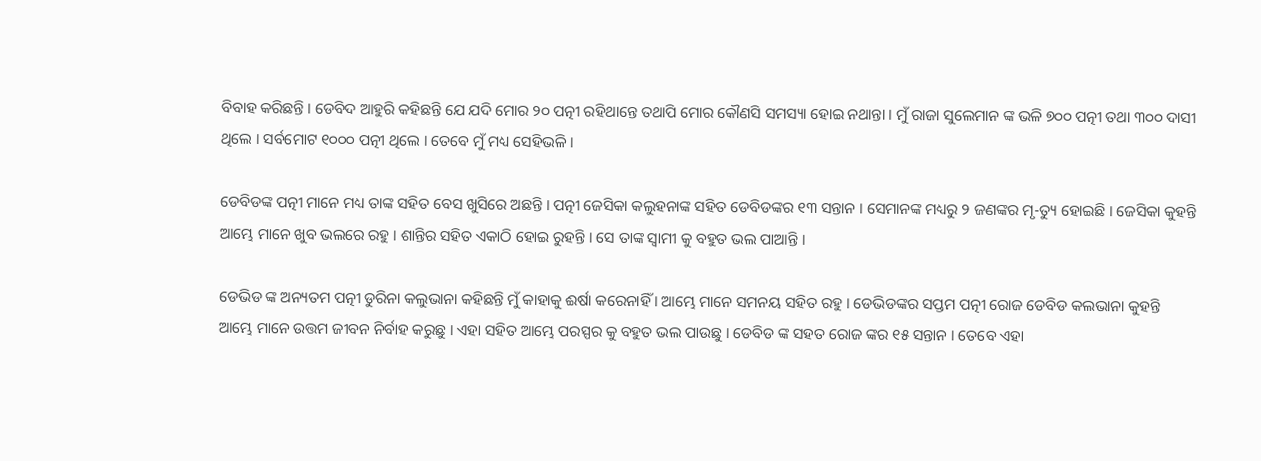ବିବାହ କରିଛନ୍ତି । ଡେବିଦ ଆହୁରି କହିଛନ୍ତି ଯେ ଯଦି ମୋର ୨୦ ପତ୍ନୀ ରହିଥାନ୍ତେ ତଥାପି ମୋର କୌଣସି ସମସ୍ୟା ହୋଇ ନଥାନ୍ତା । ମୁଁ ରାଜା ସୁଲେମାନ ଙ୍କ ଭଳି ୭୦୦ ପତ୍ନୀ ତଥା ୩୦୦ ଦାସୀ ଥିଲେ । ସର୍ବମୋଟ ୧୦୦୦ ପତ୍ନୀ ଥିଲେ । ତେବେ ମୁଁ ମଧ୍ୟ ସେହିଭଳି ।

ଡେବିଡଙ୍କ ପତ୍ନୀ ମାନେ ମଧ୍ୟ ତାଙ୍କ ସହିତ ବେସ ଖୁସିରେ ଅଛନ୍ତି । ପତ୍ନୀ ଜେସିକା କଲୁହନାଙ୍କ ସହିତ ଡେବିଡଙ୍କର ୧୩ ସନ୍ତାନ । ସେମାନଙ୍କ ମଧ୍ୟରୁ ୨ ଜଣଙ୍କର ମୃ-ତ୍ୟୁ ହୋଇଛି । ଜେସିକା କୁହନ୍ତି ଆମ୍ଭେ ମାନେ ଖୁବ ଭଲରେ ରହୁ । ଶାନ୍ତିର ସହିତ ଏକାଠି ହୋଇ ରୁହନ୍ତି । ସେ ତାଙ୍କ ସ୍ଵାମୀ କୁ ବହୁତ ଭଲ ପାଆନ୍ତି ।

ଡେଭିଡ ଙ୍କ ଅନ୍ୟତମ ପତ୍ନୀ ଡୁରିନା କଲୁଭାନା କହିଛନ୍ତି ମୁଁ କାହାକୁ ଈର୍ଷା କରେନାହିଁ । ଆମ୍ଭେ ମାନେ ସମନୟ ସହିତ ରହୁ । ଡେଭିଡଙ୍କର ସପ୍ତମ ପତ୍ନୀ ରୋଜ ଡେବିଡ କଲଭାନା କୁହନ୍ତି ଆମ୍ଭେ ମାନେ ଉତ୍ତମ ଜୀବନ ନିର୍ବାହ କରୁଛୁ । ଏହା ସହିତ ଆମ୍ଭେ ପରସ୍ପର କୁ ବହୁତ ଭଲ ପାଉଛୁ । ଡେବିଡ ଙ୍କ ସହତ ରୋଜ ଙ୍କର ୧୫ ସନ୍ତାନ । ତେବେ ଏହା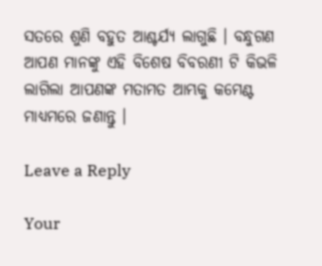ସତରେ ଶୁଣି ବହୁତ ଆଶ୍ଚର୍ଯ୍ୟ ଲାଗୁଛି । ବନ୍ଧୁଗଣ ଆପଣ ମାନଙ୍କୁ ଏହି ବିଶେଷ ବିବରଣୀ ଟି କିଭଳି ଲାଗିଲା ଆପଣଙ୍କ ମତାମତ ଆମ୍ଭକୁ କମେଣ୍ଟ ମାଧ୍ୟମରେ ଜଣାନ୍ତୁ ।

Leave a Reply

Your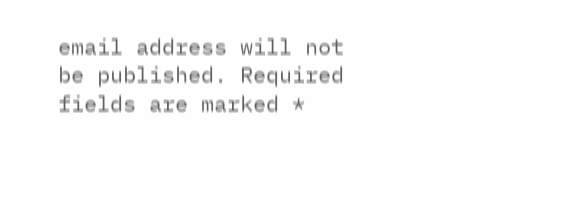email address will not be published. Required fields are marked *